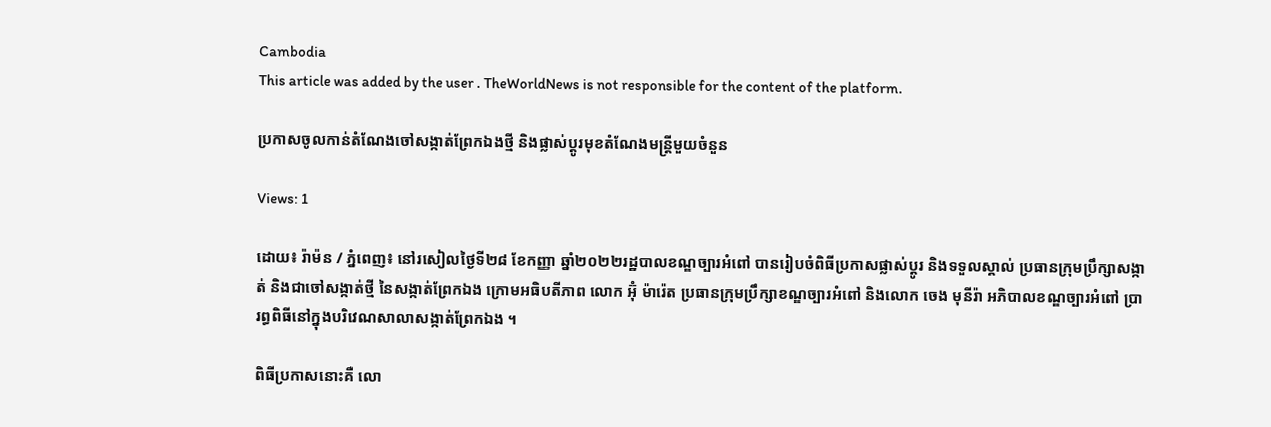Cambodia
This article was added by the user . TheWorldNews is not responsible for the content of the platform.

ប្រកាសចូលកាន់តំណែងចៅសង្កាត់ព្រែកឯងថ្មី និងផ្លាស់ប្ដូរមុខតំណែងមន្ត្រីមួយចំនួន

Views: 1

ដោយ៖ រ៉ាម៉ន / ភ្នំពេញ៖ នៅរសៀលថ្ងៃទី២៨ ខែកញ្ញា ឆ្នាំ២០២២រដ្ឋបាលខណ្ឌច្បារអំពៅ បានរៀបចំពិធីប្រកាសផ្លាស់ប្តូរ និងទទួលស្គាល់ ប្រធានក្រុមប្រឹក្សាសង្កាត់ និងជាចៅសង្កាត់ថ្មី នៃសង្កាត់ព្រែកឯង ក្រោមអធិបតីភាព លោក អ៊ុំ ម៉ារ៉េត ប្រធានក្រុមប្រឹក្សាខណ្ឌច្បារអំពៅ និងលោក ចេង មុនីរ៉ា អភិបាលខណ្ឌច្បារអំពៅ ប្រារព្ធពិធីនៅក្នុងបរិវេណសាលាសង្កាត់ព្រែកឯង ។

ពិធីប្រកាសនោះគឺ លោ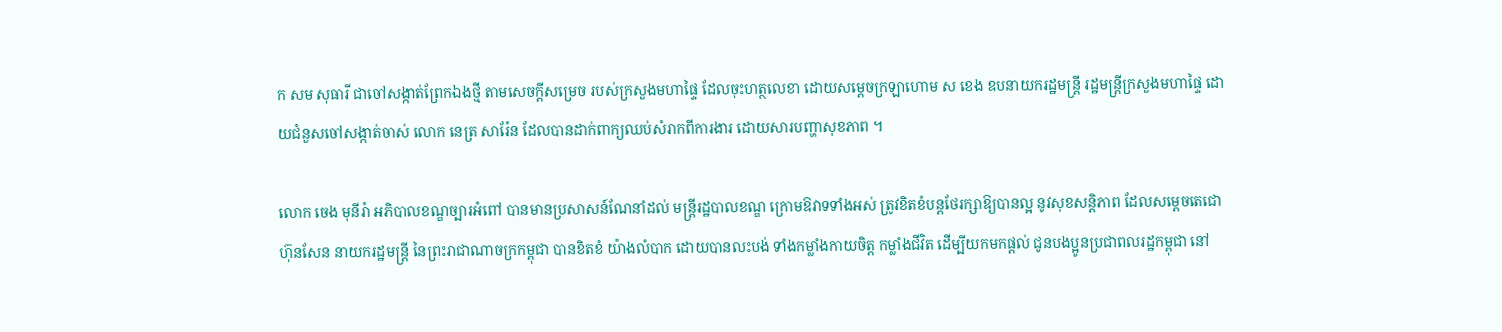ក សម សុធារី ជាចៅសង្កាត់ព្រែកឯងថ្មី តាមសេចក្តីសម្រេច របស់ក្រសួងមហាផ្ទៃ ដែលចុះហត្ថលេខា ដោយសម្តេចក្រឡាហោម ស ខេង ឧបនាយករដ្ឋមន្ត្រី រដ្ឋមន្ត្រីក្រសួងមហាផ្ទៃ ដោយជំនួសចៅសង្កាត់ចាស់ លោក នេត្រ សារ៉ែន ដែលបានដាក់ពាក្យឈប់សំរាកពីការងារ ដោយសារបញ្ហាសុខភាព ។

លោក ចេង មុនីរ៉ា អភិបាលខណ្ឌច្បារអំពៅ បានមានប្រសាសន៍ណែនាំដល់ មន្ត្រីរដ្ឋបាលខណ្ឌ ក្រោមឱវាទទាំងអស់ ត្រូវខិតខំបន្តថែរក្សាឱ្យបានល្អ នូវសុខសន្តិភាព ដែលសម្តេចតេជោ ហ៊ុនសែន នាយករដ្ឋមន្ត្រី នៃព្រះរាជាណាចក្រកម្ពុជា បានខិតខំ យ៉ាងលំបាក ដោយបានលះបង់ ទាំងកម្លាំងកាយចិត្ត កម្លាំងជីវិត ដើម្បីយកមកផ្តល់ ជូនបងប្អូនប្រជាពលរដ្ឋកម្ពុជា នៅ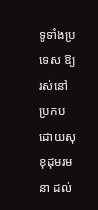ទូទាំងប្រទេស ឱ្យរស់នៅប្រកបដោយសុខុដុមរមនា ដល់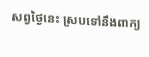សព្វថ្ងៃនេះ ស្របទៅនឹងពាក្យ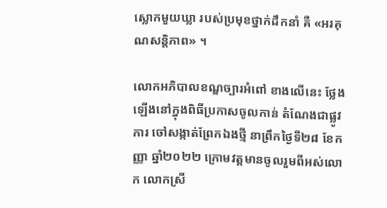ស្លោកមួយឃ្លា របស់ប្រមុខថ្នាក់ដឹកនាំ គឺ «អរគុណសន្តិភាព» ។

លោកអភិបាលខណ្ឌច្បារអំពៅ ខាងលើនេះ ថ្លែងឡើងនៅក្នុងពិធីប្រកាសចូលកាន់ តំណែងជាផ្លូវការ ចៅសង្កាត់ព្រែកឯងថ្មី នាព្រឹកថ្ងៃទី២៨ ខែកញ្ញា ឆ្នាំ២០២២ ក្រោមវត្តមានចូលរួមពីអស់លោក លោកស្រី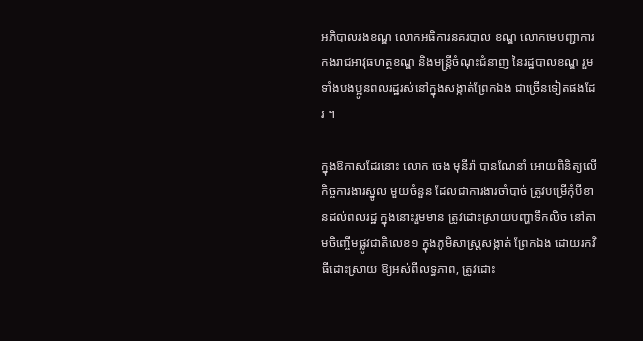អភិបាលរងខណ្ឌ លោកអធិការនគរបាល ខណ្ឌ លោកមេបញ្ជាការកងរាជអាវុធហត្ថខណ្ឌ និងមន្ត្រីចំណុះជំនាញ នៃរដ្ឋបាលខណ្ឌ រួមទាំងបងប្អូនពលរដ្ឋរស់នៅក្នុងសង្កាត់ព្រែកឯង ជាច្រើនទៀតផងដែរ ។

ក្នុងឱកាសដែរនោះ លោក ចេង មុនីរ៉ា បានណែនាំ អោយពិនិត្យលើកិច្ចការងារស្នូល មួយចំនួន ដែលជាការងារចាំបាច់ ត្រូវបម្រើកុំបីខានដល់ពលរដ្ឋ ក្នុងនោះរួមមាន ត្រូវដោះស្រាយបញ្ហាទឹកលិច នៅតាមចិញ្ចើមផ្លូវជាតិលេខ១ ក្នុងភូមិសាស្ត្រសង្កាត់ ព្រែកឯង ដោយរកវិធីដោះស្រាយ ឱ្យអស់ពីលទ្ធភាព, ត្រូវដោះ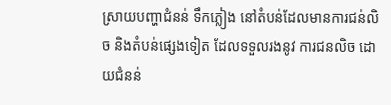ស្រាយបញ្ហាជំនន់ ទឹកភ្លៀង នៅតំបន់ដែលមានការជន់លិច និងតំបន់ផ្សេងទៀត ដែលទទួលរងនូវ ការជនលិច ដោយជំនន់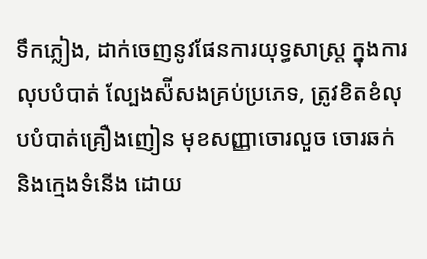ទឹកភ្លៀង, ដាក់ចេញនូវផែនការយុទ្ធសាស្ត្រ ក្នុងការលុបបំបាត់ ល្បែងស៉ីសងគ្រប់ប្រភេទ, ត្រូវខិតខំលុបបំបាត់គ្រឿងញៀន មុខសញ្ញាចោរលួច ចោរឆក់ និងក្មេងទំនើង ដោយ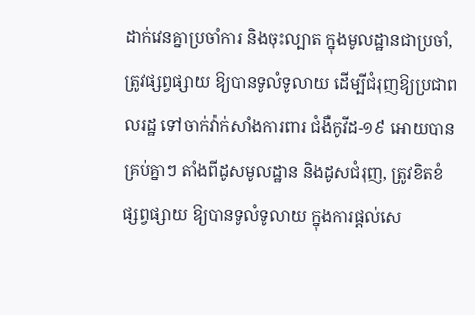ដាក់វេនគ្នាប្រចាំការ និងចុះល្បាត ក្នុងមូលដ្ឋានជាប្រចាំ, ត្រូវផ្សព្វផ្សាយ ឱ្យបានទូលំទូលាយ ដើម្បីជំរុញឱ្យប្រជាពលរដ្ឋ ទៅចាក់វ៉ាក់សាំងការពារ ជំងឺកូវីដ-១៩ អោយបានគ្រប់គ្នាៗ តាំងពីដូសមូលដ្ឋាន និងដូសជំរុញ, ត្រូវខិតខំ ផ្សព្វផ្សាយ ឱ្យបានទូលំទូលាយ ក្នុងការផ្តល់សេ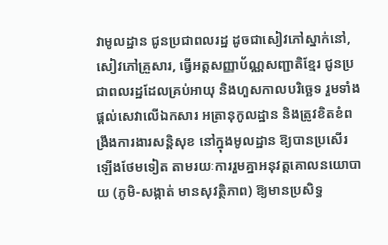វាមូលដ្ឋាន ជូនប្រជាពលរដ្ឋ ដូចជាសៀវភៅស្នាក់នៅ, សៀវភៅគ្រួសារ, ធ្វើអត្តសញ្ញាប័ណ្ណសញ្ជាតិខ្មែរ ជូនប្រជាពលរដ្ឋដែលគ្រប់អាយុ និងហួសកាលបរិច្ឆេទ រួមទាំងផ្តល់សេវាលើឯកសារ អត្រានុកូលដ្ឋាន និងត្រូវខិតខំពង្រឹងការងារសន្តិសុខ នៅក្នុងមូលដ្ឋាន ឱ្យបានប្រសើរ ឡើងថែមទៀត តាមរយៈការរួមគ្នាអនុវត្តគោលនយោបាយ (ភូមិ-សង្កាត់ មានសុវត្ថិភាព) ឱ្យមានប្រសិទ្ធ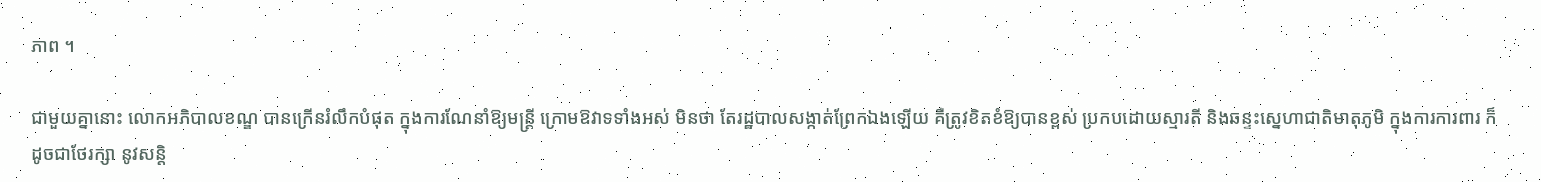ភាព ។

ជាមួយគ្នានោះ លោកអភិបាលខណ្ឌ បានក្រើនរំលឹកបំផុត ក្នុងការណែនាំឱ្យមន្ត្រី ក្រោមឱវាទទាំងអស់ មិនថា តែរដ្ឋបាលសង្កាត់ព្រែកឯងឡើយ គឺត្រូវខិតខំឱ្យបានខ្ពស់ ប្រកបដោយស្មារតី និងឆន្ទះស្នេហាជាតិមាតុភូមិ ក្នុងការការពារ ក៏ដូចជាថែរក្សា នូវសន្តិ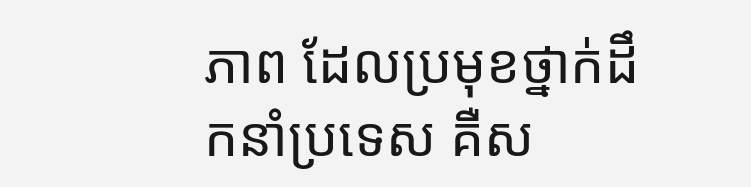ភាព ដែលប្រមុខថ្នាក់ដឹកនាំប្រទេស គឺស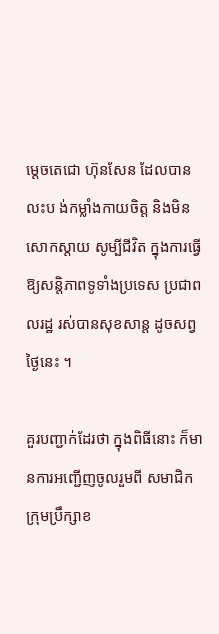ម្តេចតេជោ ហ៊ុនសែន ដែលបានលះប ង់កម្លាំងកាយចិត្ត និងមិនសោកស្តាយ សូម្បីជីវិត ក្នុងការធ្វើឱ្យសន្តិភាពទូទាំងប្រទេស ប្រជាពលរដ្ឋ រស់បានសុខសាន្ត ដូចសព្វថ្ងៃនេះ ។

គួរបញ្ជាក់ដែរថា ក្នុងពិធីនោះ ក៏មានការអញ្ជើញចូលរួមពី សមាជិកក្រុមប្រឹក្សាខ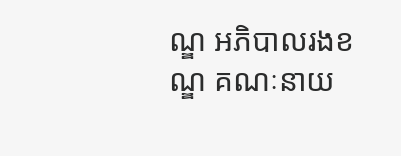ណ្ឌ អភិបាលរងខណ្ឌ គណៈនាយ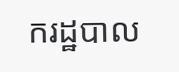ករដ្ឋបាល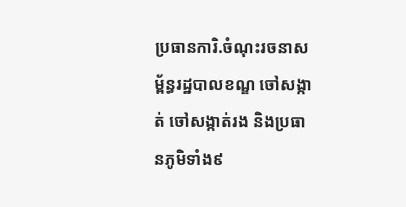ប្រធានការិ.ចំណុះរចនាសម្ព័ន្ធរដ្ឋបាលខណ្ឌ ចៅសង្កាត់ ចៅសង្កាត់រង និងប្រធានភូមិទាំង៩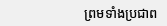ព្រមទាំងប្រជាព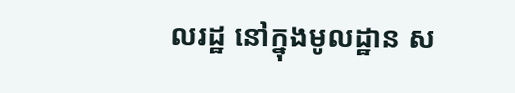លរដ្ឋ នៅក្នុងមូលដ្ឋាន ស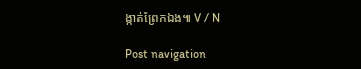ង្កាត់ព្រែកឯង៕ V / N

Post navigation